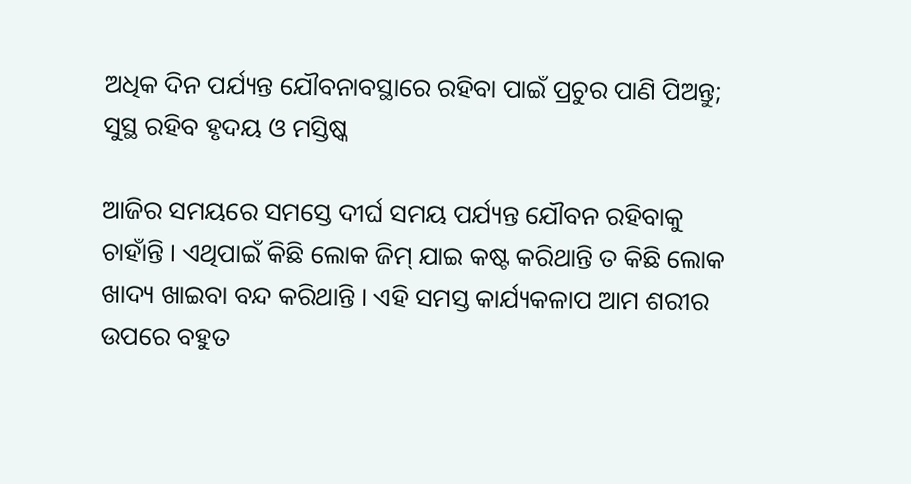ଅଧିକ ଦିନ ପର୍ଯ୍ୟନ୍ତ ଯୌବନାବସ୍ଥାରେ ରହିବା ପାଇଁ ପ୍ରଚୁର ପାଣି ପିଅନ୍ତୁ; ସୁସ୍ଥ ରହିବ ହୃଦୟ ଓ ମସ୍ତିଷ୍କ

ଆଜିର ସମୟରେ ସମସ୍ତେ ଦୀର୍ଘ ସମୟ ପର୍ଯ୍ୟନ୍ତ ଯୌବନ ରହିବାକୁ ଚାହାଁନ୍ତି । ଏଥିପାଇଁ କିଛି ଲୋକ ଜିମ୍ ଯାଇ କଷ୍ଟ କରିଥାନ୍ତି ତ କିଛି ଲୋକ ଖାଦ୍ୟ ଖାଇବା ବନ୍ଦ କରିଥାନ୍ତି । ଏହି ସମସ୍ତ କାର୍ଯ୍ୟକଳାପ ଆମ ଶରୀର ଉପରେ ବହୁତ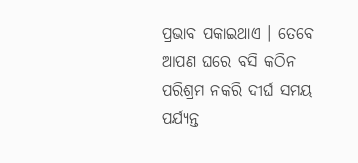ପ୍ରଭାବ ପକାଇଥାଏ । ତେବେ ଆପଣ ଘରେ ବସି କଠିନ ପରିଶ୍ରମ ନକରି ଦୀର୍ଘ ସମୟ ପର୍ଯ୍ୟନ୍ତ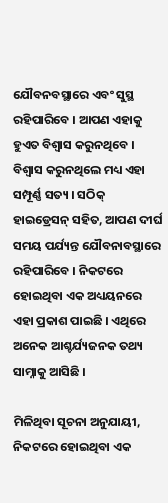ଯୌବନବସ୍ଥାରେ ଏବଂ ସୁସ୍ଥ ରହିପାରିବେ । ଆପଣ ଏହାକୁ ହୁଏତ ବିଶ୍ୱାସ କରୁନଥିବେ । ବିଶ୍ୱାସ କରୁନଥିଲେ ମଧ୍ୟ ଏହା ସମ୍ପୂର୍ଣ୍ଣ ସତ୍ୟ । ସଠିକ୍ ହାଇଡ୍ରେସନ୍ ସହିତ, ଆପଣ ଦୀର୍ଘ ସମୟ ପର୍ଯ୍ୟନ୍ତ ଯୌବନାବସ୍ଥାରେ ରହିପାରିବେ । ନିକଟରେ ହୋଇଥିବା ଏକ ଅଧ୍ୟୟନରେ ଏହା ପ୍ରକାଶ ପାଇଛି । ଏଥିରେ ଅନେକ ଆଶ୍ଚର୍ଯ୍ୟଜନକ ତଥ୍ୟ ସାମ୍ନାକୁ ଆସିଛି ।

ମିଳିଥିବା ସୂଚନା ଅନୁଯାୟୀ, ନିକଟରେ ହୋଇଥିବା ଏକ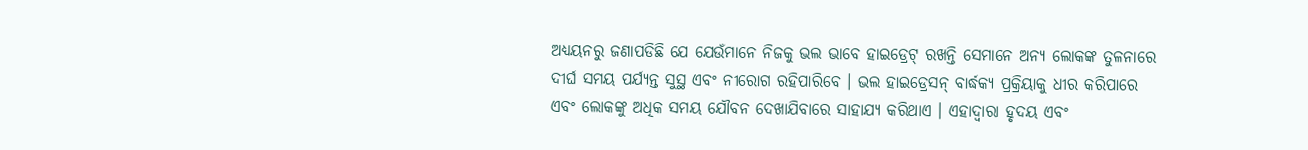ଅଧ୍ୟୟନରୁ ଜଣାପଡିଛି ଯେ ଯେଉଁମାନେ ନିଜକୁ ଭଲ ଭାବେ ହାଇଡ୍ରେଟ୍ ରଖନ୍ତି ସେମାନେ ଅନ୍ୟ ଲୋକଙ୍କ ତୁଳନାରେ ଦୀର୍ଘ ସମୟ ପର୍ଯ୍ୟନ୍ତ ସୁସ୍ଥ ଏବଂ ନୀରୋଗ ରହିପାରିବେ । ଭଲ ହାଇଡ୍ରେସନ୍ ବାର୍ଦ୍ଧକ୍ୟ ପ୍ରକ୍ରିୟାକୁ ଧୀର କରିପାରେ ଏବଂ ଲୋକଙ୍କୁ ଅଧିକ ସମୟ ଯୌବନ ଦେଖାଯିବାରେ ସାହାଯ୍ୟ କରିଥାଏ । ଏହାଦ୍ୱାରା ହୃଦୟ ଏବଂ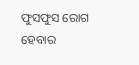ଫୁସଫୁସ ରୋଗ ହେବାର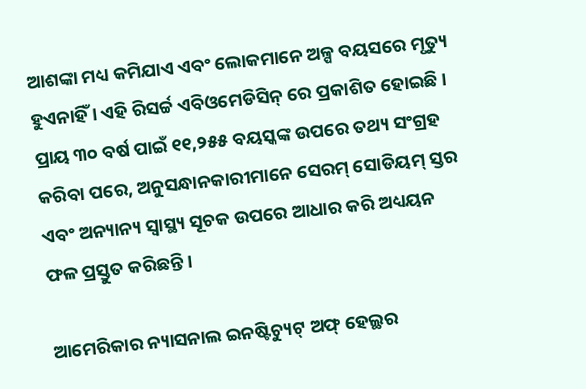ଆଶଙ୍କା ମଧ୍ୟ କମିଯାଏ ଏବଂ ଲୋକମାନେ ଅଳ୍ପ ବୟସରେ ମୃତ୍ୟୁ ହୁଏନାହିଁ । ଏହି ରିସର୍ଚ୍ଚ ଏବିଓମେଡିସିନ୍ ରେ ପ୍ରକାଶିତ ହୋଇଛି । ପ୍ରାୟ ୩୦ ବର୍ଷ ପାଇଁ ୧୧,୨୫୫ ବୟସ୍କଙ୍କ ଉପରେ ତଥ୍ୟ ସଂଗ୍ରହ କରିବା ପରେ, ଅନୁସନ୍ଧାନକାରୀମାନେ ସେରମ୍ ସୋଡିୟମ୍ ସ୍ତର ଏବଂ ଅନ୍ୟାନ୍ୟ ସ୍ୱାସ୍ଥ୍ୟ ସୂଚକ ଉପରେ ଆଧାର କରି ଅଧ୍ୟୟନ ଫଳ ପ୍ରସ୍ତୁତ କରିଛନ୍ତି ।

ଆମେରିକାର ନ୍ୟାସନାଲ ଇନଷ୍ଟିଚ୍ୟୁଟ୍ ଅଫ୍ ହେଲ୍ଥର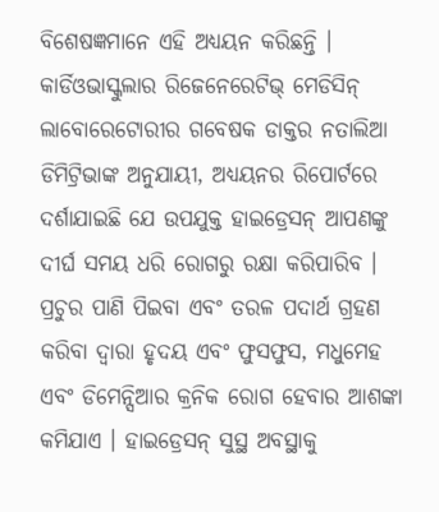ବିଶେଷଜ୍ଞମାନେ ଏହି ଅଧ୍ୟୟନ କରିଛନ୍ତି । କାର୍ଡିଓଭାସ୍କୁଲାର ରିଜେନେରେଟିଭ୍ ମେଡିସିନ୍ ଲାବୋରେଟୋରୀର ଗବେଷକ ଡାକ୍ତର ନତାଲିଆ ଡିମିଟ୍ରିଭାଙ୍କ ଅନୁଯାୟୀ, ଅଧ୍ୟୟନର ରିପୋର୍ଟରେ ଦର୍ଶାଯାଇଛି ଯେ ଉପଯୁକ୍ତ ହାଇଡ୍ରେସନ୍ ଆପଣଙ୍କୁ ଦୀର୍ଘ ସମୟ ଧରି ରୋଗରୁ ରକ୍ଷା କରିପାରିବ । ପ୍ରଚୁର ପାଣି ପିଇବା ଏବଂ ତରଳ ପଦାର୍ଥ ଗ୍ରହଣ କରିବା ଦ୍ୱାରା ହୃଦୟ ଏବଂ ଫୁସଫୁସ, ମଧୁମେହ ଏବଂ ଡିମେନ୍ସିଆର କ୍ରନିକ ରୋଗ ହେବାର ଆଶଙ୍କା କମିଯାଏ । ହାଇଡ୍ରେସନ୍ ସୁସ୍ଥ ଅବସ୍ଥାକୁ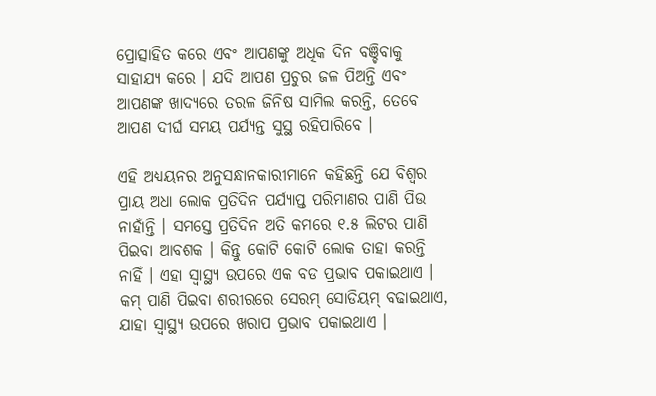ପ୍ରୋତ୍ସାହିତ କରେ ଏବଂ ଆପଣଙ୍କୁ ଅଧିକ ଦିନ ବଞ୍ଚିବାକୁ ସାହାଯ୍ୟ କରେ । ଯଦି ଆପଣ ପ୍ରଚୁର ଜଳ ପିଅନ୍ତି ଏବଂ ଆପଣଙ୍କ ଖାଦ୍ୟରେ ତରଳ ଜିନିଷ ସାମିଲ କରନ୍ତି, ତେବେ ଆପଣ ଦୀର୍ଘ ସମୟ ପର୍ଯ୍ୟନ୍ତ ସୁସ୍ଥ ରହିପାରିବେ ।

ଏହି ଅଧ୍ୟୟନର ଅନୁସନ୍ଧାନକାରୀମାନେ କହିଛନ୍ତି ଯେ ବିଶ୍ୱର ପ୍ରାୟ ଅଧା ଲୋକ ପ୍ରତିଦିନ ପର୍ଯ୍ୟାପ୍ତ ପରିମାଣର ପାଣି ପିଉ ନାହାଁନ୍ତି । ସମସ୍ତେ ପ୍ରତିଦିନ ଅତି କମରେ ୧.୫ ଲିଟର ପାଣି ପିଇବା ଆବଶକ । କିନ୍ତୁ କୋଟି କୋଟି ଲୋକ ତାହା କରନ୍ତି ନାହିଁ । ଏହା ସ୍ୱାସ୍ଥ୍ୟ ଉପରେ ଏକ ବଡ ପ୍ରଭାବ ପକାଇଥାଏ । କମ୍ ପାଣି ପିଇବା ଶରୀରରେ ସେରମ୍ ସୋଡିୟମ୍ ବଢାଇଥାଏ, ଯାହା ସ୍ୱାସ୍ଥ୍ୟ ଉପରେ ଖରାପ ପ୍ରଭାବ ପକାଇଥାଏ ।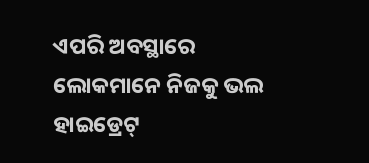ଏପରି ଅବସ୍ଥାରେ ଲୋକମାନେ ନିଜକୁ ଭଲ ହାଇଡ୍ରେଟ୍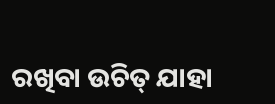ରଖିବା ଉଚିତ୍ ଯାହା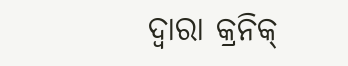ଦ୍ୱାରା କ୍ରନିକ୍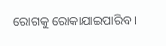ରୋଗକୁ ରୋକାଯାଇପାରିବ ।